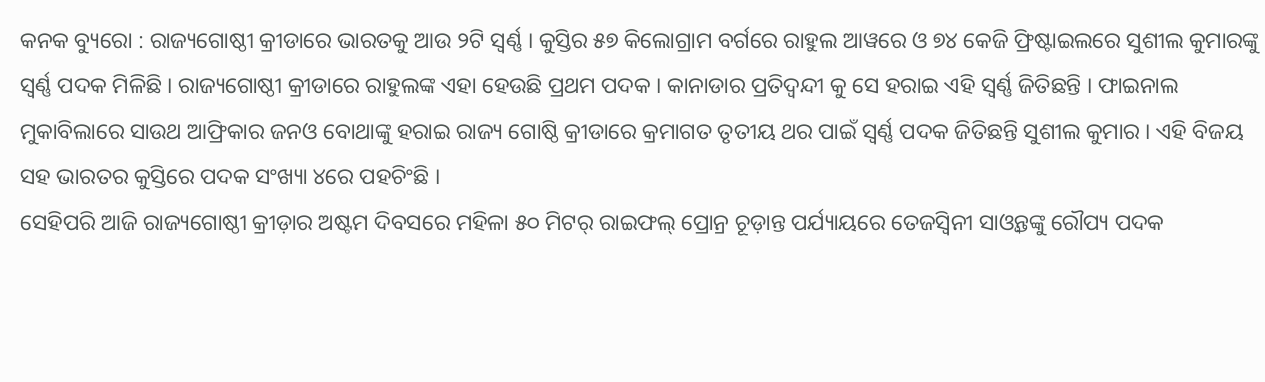କନକ ବ୍ୟୁରୋ : ରାଜ୍ୟଗୋଷ୍ଠୀ କ୍ରୀଡାରେ ଭାରତକୁ ଆଉ ୨ଟି ସ୍ୱର୍ଣ୍ଣ । କୁସ୍ତିର ୫୭ କିଲୋଗ୍ରାମ ବର୍ଗରେ ରାହୁଲ ଆୱରେ ଓ ୭୪ କେଜି ଫ୍ରିଷ୍ଟାଇଲରେ ସୁଶୀଲ କୁମାରଙ୍କୁ ସ୍ୱର୍ଣ୍ଣ ପଦକ ମିଳିଛି । ରାଜ୍ୟଗୋଷ୍ଠୀ କ୍ରୀଡାରେ ରାହୁଲଙ୍କ ଏହା ହେଉଛି ପ୍ରଥମ ପଦକ । କାନାଡାର ପ୍ରତିଦ୍ୱନ୍ଦୀ କୁ ସେ ହରାଇ ଏହି ସ୍ୱର୍ଣ୍ଣ ଜିତିଛନ୍ତି । ଫାଇନାଲ ମୁକାବିଲାରେ ସାଉଥ ଆଫ୍ରିକାର ଜନଓ ବୋଥାଙ୍କୁ ହରାଇ ରାଜ୍ୟ ଗୋଷ୍ଠି କ୍ରୀଡାରେ କ୍ରମାଗତ ତୃତୀୟ ଥର ପାଇଁ ସ୍ୱର୍ଣ୍ଣ ପଦକ ଜିତିଛନ୍ତି ସୁଶୀଲ କୁମାର । ଏହି ବିଜୟ ସହ ଭାରତର କୁସ୍ତିରେ ପଦକ ସଂଖ୍ୟା ୪ରେ ପହଚିଂଛି ।
ସେହିପରି ଆଜି ରାଜ୍ୟଗୋଷ୍ଠୀ କ୍ରୀଡ଼ାର ଅଷ୍ଟମ ଦିବସରେ ମହିଳା ୫୦ ମିଟର୍ ରାଇଫଲ୍ ପ୍ରୋନ୍ର ଚୂଡ଼ାନ୍ତ ପର୍ଯ୍ୟାୟରେ ତେଜସ୍ୱିନୀ ସାଓ୍ଵନ୍ତଙ୍କୁ ରୌପ୍ୟ ପଦକ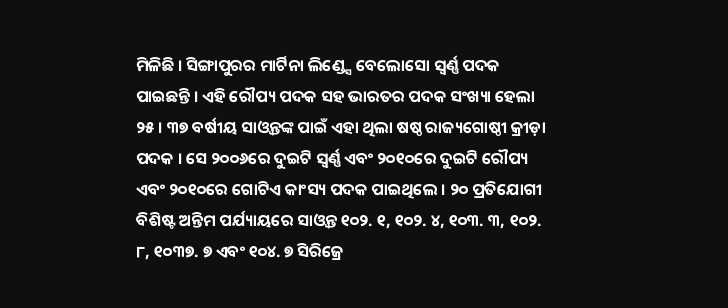ମିଳିଛି । ସିଙ୍ଗାପୁରର ମାର୍ଟିନା ଲିଣ୍ଡ୍ସେ ବେଲୋସୋ ସ୍ୱର୍ଣ୍ଣ ପଦକ ପାଇଛନ୍ତି । ଏହି ରୌପ୍ୟ ପଦକ ସହ ଭାରତର ପଦକ ସଂଖ୍ୟା ହେଲା ୨୫ । ୩୭ ବର୍ଷୀୟ ସାଓ୍ଵନ୍ତଙ୍କ ପାଇଁ ଏହା ଥିଲା ଷଷ୍ଠ ରାଜ୍ୟଗୋଷ୍ଠୀ କ୍ରୀଡ଼ା ପଦକ । ସେ ୨୦୦୬ରେ ଦୁଇଟି ସ୍ୱର୍ଣ୍ଣ ଏବଂ ୨୦୧୦ରେ ଦୁଇଟି ରୌପ୍ୟ ଏବଂ ୨୦୧୦ରେ ଗୋଟିଏ କାଂସ୍ୟ ପଦକ ପାଇଥିଲେ । ୨୦ ପ୍ରତିଯୋଗୀ ବିଶିଷ୍ଟ ଅନ୍ତିମ ପର୍ଯ୍ୟାୟରେ ସାଓ୍ଵନ୍ତ ୧୦୨. ୧, ୧୦୨. ୪, ୧୦୩. ୩, ୧୦୨. ୮, ୧୦୩୭. ୭ ଏବଂ ୧୦୪. ୭ ସିରିଜ୍ରେ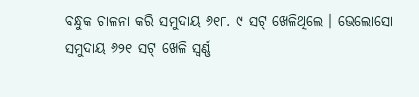ବନ୍ଧୁକ ଚାଳନା କରି ସମୁଦାୟ ୬୧୮. ୯ ସଟ୍ ଖେଳିଥିଲେ । ଭେଲୋସୋ ସମୁଦାୟ ୬୨୧ ସଟ୍ ଖେଳି ସ୍ୱର୍ଣ୍ଣ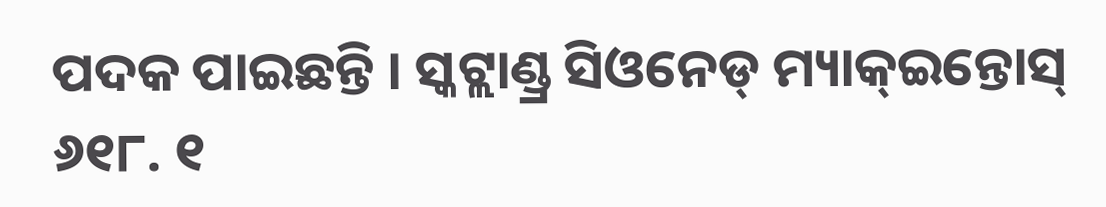ପଦକ ପାଇଛନ୍ତି । ସ୍କଟ୍ଲାଣ୍ଡ୍ର ସିଓନେଡ୍ ମ୍ୟାକ୍ଇନ୍ତୋସ୍ ୬୧୮. ୧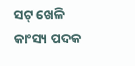ସଟ୍ ଖେଳି କାଂସ୍ୟ ପଦକ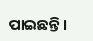ପାଇଛନ୍ତି ।